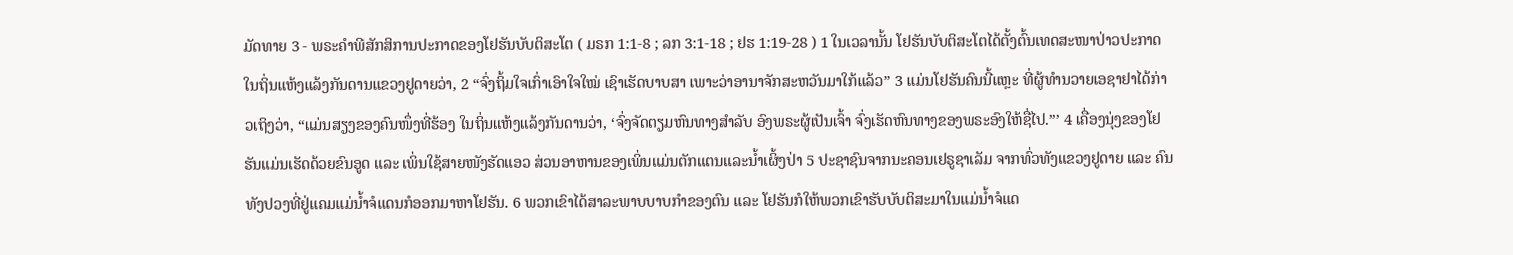ມັດທາຍ 3 - ພຣະຄຳພີສັກສິການປະກາດຂອງໂຢຮັນບັບຕິສະໂຕ ( ມຣກ 1:1-8 ; ລກ 3:1-18 ; ຢຮ 1:19-28 ) 1 ໃນເວລານັ້ນ ໂຢຮັນບັບຕິສະໂຕໄດ້ຕັ້ງຕົ້ນເທດສະໜາປ່າວປະກາດໃນຖິ່ນແຫ້ງແລ້ງກັນດານແຂວງຢູດາຍວ່າ, 2 “ຈົ່ງຖິ້ມໃຈເກົ່າເອົາໃຈໃໝ່ ເຊົາເຮັດບາບສາ ເພາະວ່າອານາຈັກສະຫວັນມາໃກ້ແລ້ວ” 3 ແມ່ນໂຢຮັນຄົນນີ້ແຫຼະ ທີ່ຜູ້ທຳນວາຍເອຊາຢາໄດ້ກ່າວເຖິງວ່າ, “ແມ່ນສຽງຂອງຄົນໜຶ່ງທີ່ຮ້ອງ ໃນຖິ່ນແຫ້ງແລ້ງກັນດານວ່າ, ‘ຈົ່ງຈັດຕຽມຫົນທາງສຳລັບ ອົງພຣະຜູ້ເປັນເຈົ້າ ຈົ່ງເຮັດຫົນທາງຂອງພຣະອົງໃຫ້ຊື່ໄປ.”’ 4 ເຄື່ອງນຸ່ງຂອງໂຢຮັນແມ່ນເຮັດດ້ວຍຂົນອູດ ແລະ ເພິ່ນໃຊ້ສາຍໜັງຮັດແອວ ສ່ວນອາຫານຂອງເພິ່ນແມ່ນຕັກແຕນແລະນໍ້າເຜິ້ງປ່າ 5 ປະຊາຊົນຈາກນະຄອນເຢຣູຊາເລັມ ຈາກທົ່ວທັງແຂວງຢູດາຍ ແລະ ຄົນທັງປວງທີ່ຢູ່ແຄມແມ່ນໍ້າຈໍແດນກໍອອກມາຫາໂຢຮັນ. 6 ພວກເຂົາໄດ້ສາລະພາບບາບກຳຂອງຕົນ ແລະ ໂຢຮັນກໍໃຫ້ພວກເຂົາຮັບບັບຕິສະມາໃນແມ່ນໍ້າຈໍແດ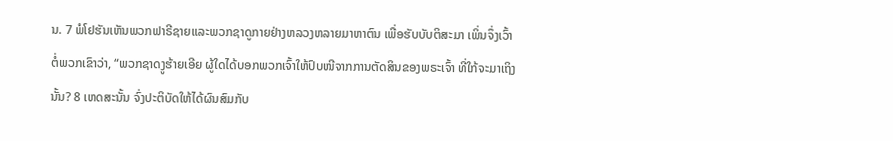ນ. 7 ພໍໂຢຮັນເຫັນພວກຟາຣີຊາຍແລະພວກຊາດູກາຍຢ່າງຫລວງຫລາຍມາຫາຕົນ ເພື່ອຮັບບັບຕິສະມາ ເພິ່ນຈຶ່ງເວົ້າຕໍ່ພວກເຂົາວ່າ, “ພວກຊາດງູຮ້າຍເອີຍ ຜູ້ໃດໄດ້ບອກພວກເຈົ້າໃຫ້ປົບໜີຈາກການຕັດສິນຂອງພຣະເຈົ້າ ທີ່ໃກ້ຈະມາເຖິງນັ້ນ? 8 ເຫດສະນັ້ນ ຈົ່ງປະຕິບັດໃຫ້ໄດ້ຜົນສົມກັບ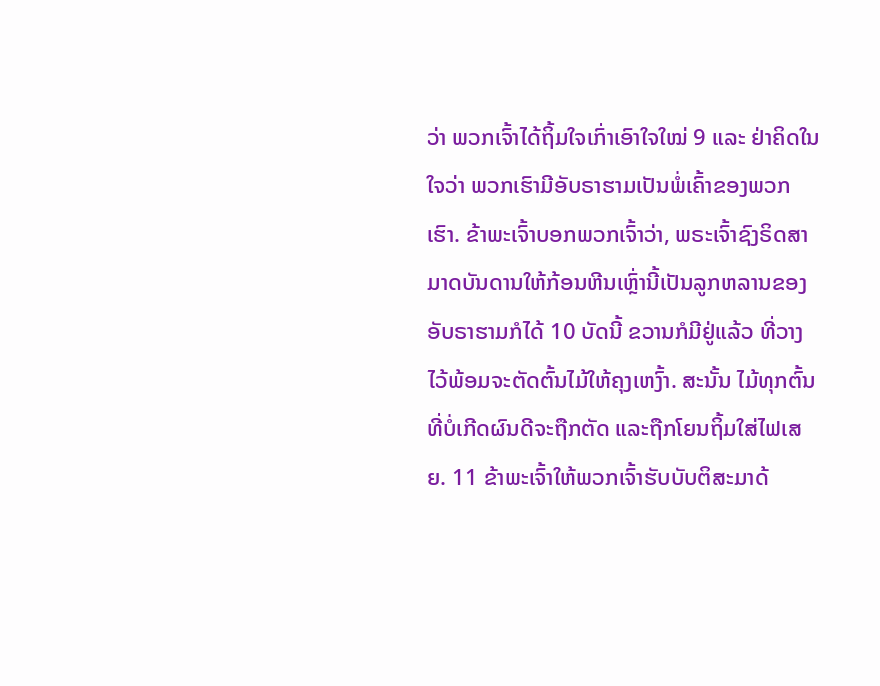ວ່າ ພວກເຈົ້າໄດ້ຖິ້ມໃຈເກົ່າເອົາໃຈໃໝ່ 9 ແລະ ຢ່າຄິດໃນໃຈວ່າ ພວກເຮົາມີອັບຣາຮາມເປັນພໍ່ເຄົ້າຂອງພວກເຮົາ. ຂ້າພະເຈົ້າບອກພວກເຈົ້າວ່າ, ພຣະເຈົ້າຊົງຣິດສາມາດບັນດານໃຫ້ກ້ອນຫີນເຫຼົ່ານີ້ເປັນລູກຫລານຂອງອັບຣາຮາມກໍໄດ້ 10 ບັດນີ້ ຂວານກໍມີຢູ່ແລ້ວ ທີ່ວາງໄວ້ພ້ອມຈະຕັດຕົ້ນໄມ້ໃຫ້ຄຸງເຫງົ້າ. ສະນັ້ນ ໄມ້ທຸກຕົ້ນທີ່ບໍ່ເກີດຜົນດີຈະຖືກຕັດ ແລະຖືກໂຍນຖິ້ມໃສ່ໄຟເສຍ. 11 ຂ້າພະເຈົ້າໃຫ້ພວກເຈົ້າຮັບບັບຕິສະມາດ້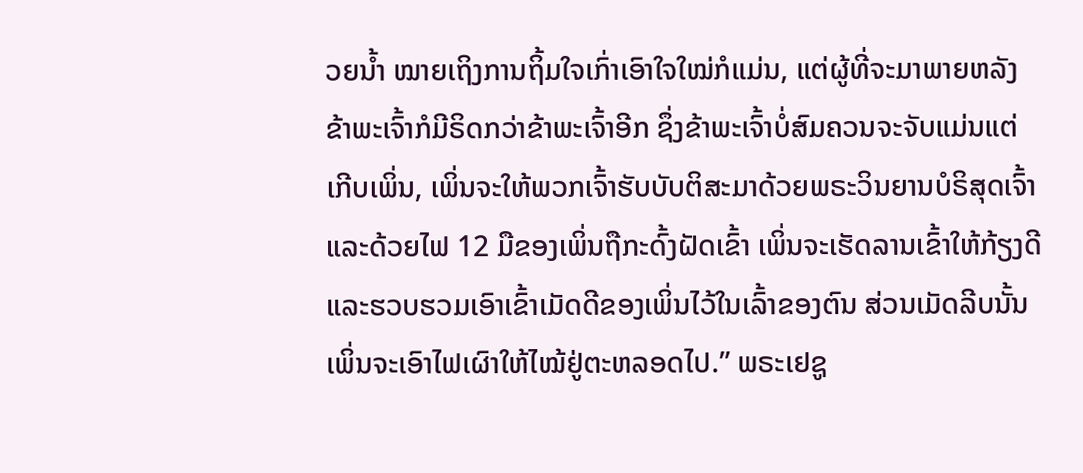ວຍນໍ້າ ໝາຍເຖິງການຖິ້ມໃຈເກົ່າເອົາໃຈໃໝ່ກໍແມ່ນ, ແຕ່ຜູ້ທີ່ຈະມາພາຍຫລັງຂ້າພະເຈົ້າກໍມີຣິດກວ່າຂ້າພະເຈົ້າອີກ ຊຶ່ງຂ້າພະເຈົ້າບໍ່ສົມຄວນຈະຈັບແມ່ນແຕ່ເກີບເພິ່ນ, ເພິ່ນຈະໃຫ້ພວກເຈົ້າຮັບບັບຕິສະມາດ້ວຍພຣະວິນຍານບໍຣິສຸດເຈົ້າແລະດ້ວຍໄຟ 12 ມືຂອງເພິ່ນຖືກະດົ້ງຝັດເຂົ້າ ເພິ່ນຈະເຮັດລານເຂົ້າໃຫ້ກ້ຽງດີ ແລະຮວບຮວມເອົາເຂົ້າເມັດດີຂອງເພິ່ນໄວ້ໃນເລົ້າຂອງຕົນ ສ່ວນເມັດລີບນັ້ນ ເພິ່ນຈະເອົາໄຟເຜົາໃຫ້ໄໝ້ຢູ່ຕະຫລອດໄປ.” ພຣະເຢຊູ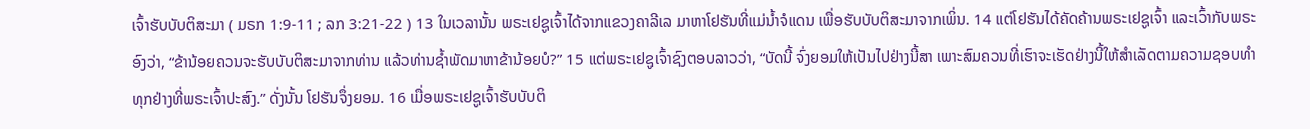ເຈົ້າຮັບບັບຕິສະມາ ( ມຣກ 1:9-11 ; ລກ 3:21-22 ) 13 ໃນເວລານັ້ນ ພຣະເຢຊູເຈົ້າໄດ້ຈາກແຂວງຄາລີເລ ມາຫາໂຢຮັນທີ່ແມ່ນໍ້າຈໍແດນ ເພື່ອຮັບບັບຕິສະມາຈາກເພິ່ນ. 14 ແຕ່ໂຢຮັນໄດ້ຄັດຄ້ານພຣະເຢຊູເຈົ້າ ແລະເວົ້າກັບພຣະອົງວ່າ, “ຂ້ານ້ອຍຄວນຈະຮັບບັບຕິສະມາຈາກທ່ານ ແລ້ວທ່ານຊໍ້າພັດມາຫາຂ້ານ້ອຍບໍ?” 15 ແຕ່ພຣະເຢຊູເຈົ້າຊົງຕອບລາວວ່າ, “ບັດນີ້ ຈົ່ງຍອມໃຫ້ເປັນໄປຢ່າງນີ້ສາ ເພາະສົມຄວນທີ່ເຮົາຈະເຮັດຢ່າງນີ້ໃຫ້ສຳເລັດຕາມຄວາມຊອບທຳທຸກຢ່າງທີ່ພຣະເຈົ້າປະສົງ.” ດັ່ງນັ້ນ ໂຢຮັນຈຶ່ງຍອມ. 16 ເມື່ອພຣະເຢຊູເຈົ້າຮັບບັບຕິ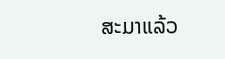ສະມາແລ້ວ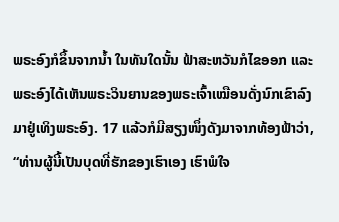ພຣະອົງກໍຂຶ້ນຈາກນໍ້າ ໃນທັນໃດນັ້ນ ຟ້າສະຫວັນກໍໄຂອອກ ແລະ ພຣະອົງໄດ້ເຫັນພຣະວິນຍານຂອງພຣະເຈົ້າເໝືອນດັ່ງນົກເຂົາລົງມາຢູ່ເທິງພຣະອົງ. 17 ແລ້ວກໍມີສຽງໜຶ່ງດັງມາຈາກທ້ອງຟ້າວ່າ, “ທ່ານຜູ້ນີ້ເປັນບຸດທີ່ຮັກຂອງເຮົາເອງ ເຮົາພໍໃຈ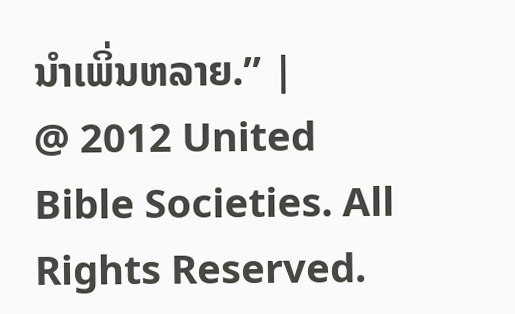ນຳເພິ່ນຫລາຍ.” |
@ 2012 United Bible Societies. All Rights Reserved.